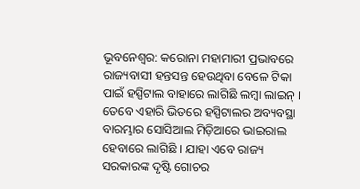ଭୂବନେଶ୍ଵର: କରୋନା ମହାମାରୀ ପ୍ରଭାବରେ ରାଜ୍ୟବାସୀ ହନ୍ତସନ୍ତ ହେଉଥିବା ବେଳେ ଟିକା ପାଇଁ ହସ୍ପିଟାଲ ବାହାରେ ଲାଗିଛି ଲମ୍ବା ଲାଇନ୍ । ତେବେ ଏହାରି ଭିତରେ ହସ୍ପିଟାଲର ଅବ୍ୟବସ୍ଥା ବାରମ୍ଭାର ସୋସିଆଲ ମିଡ଼ିଆରେ ଭାଇରାଲ ହେବାରେ ଲାଗିଛି । ଯାହା ଏବେ ରାଜ୍ୟ ସରକାରଙ୍କ ଦୃଷ୍ଟି ଗୋଚର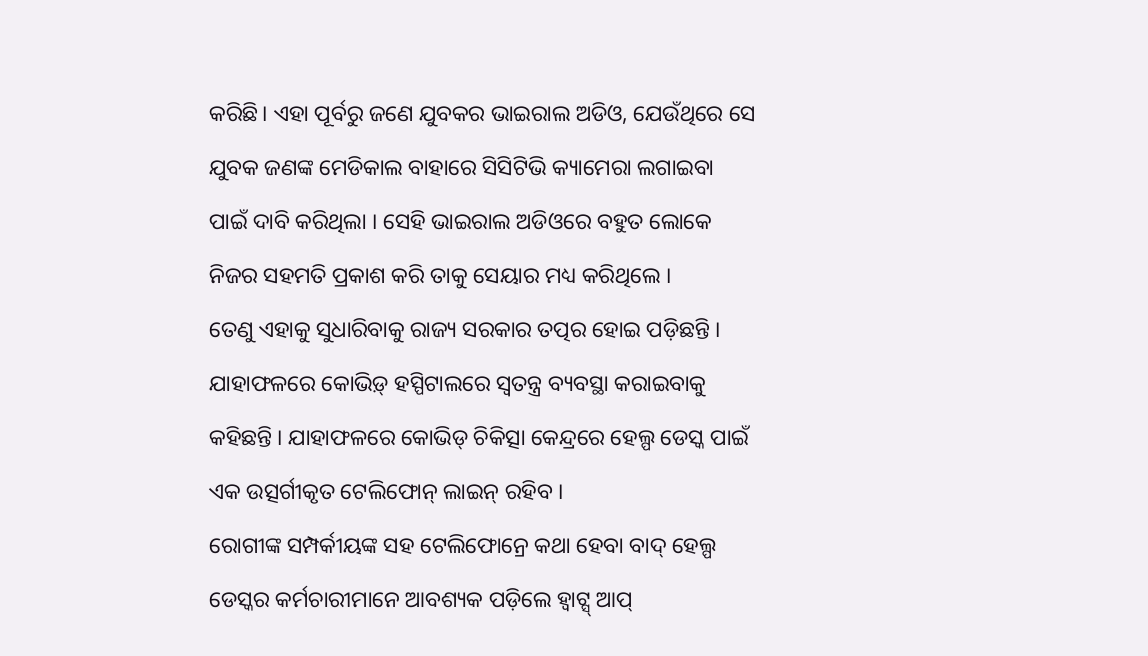କରିଛି। ଏହା ପୂର୍ବରୁ ଜଣେ ଯୁବକର ଭାଇରାଲ ଅଡିଓ, ଯେଉଁଥିରେ ସେ ଯୁବକ ଜଣଙ୍କ ମେଡିକାଲ ବାହାରେ ସିସିଟିଭି କ୍ୟାମେରା ଲଗାଇବା ପାଇଁ ଦାବି କରିଥିଲା । ସେହି ଭାଇରାଲ ଅଡିଓରେ ବହୁତ ଲୋକେ ନିଜର ସହମତି ପ୍ରକାଶ କରି ତାକୁ ସେୟାର ମଧ୍ୟ କରିଥିଲେ ।
ତେଣୁ ଏହାକୁ ସୁଧାରିବାକୁ ରାଜ୍ୟ ସରକାର ତତ୍ପର ହୋଇ ପଡ଼ିଛନ୍ତି । ଯାହାଫଳରେ କୋଭିଡ଼୍ ହସ୍ପିଟାଲରେ ସ୍ୱତନ୍ତ୍ର ବ୍ୟବସ୍ଥା କରାଇବାକୁ କହିଛନ୍ତି । ଯାହାଫଳରେ କୋଭିଡ୍ ଚିକିତ୍ସା କେନ୍ଦ୍ରରେ ହେଲ୍ପ ଡେସ୍କ ପାଇଁ ଏକ ଉତ୍ସର୍ଗୀକୃତ ଟେଲିଫୋନ୍ ଲାଇନ୍ ରହିବ ।
ରୋଗୀଙ୍କ ସମ୍ପର୍କୀୟଙ୍କ ସହ ଟେଲିଫୋନ୍ରେ କଥା ହେବା ବାଦ୍ ହେଲ୍ପ ଡେସ୍କର କର୍ମଚାରୀମାନେ ଆବଶ୍ୟକ ପଡ଼ିଲେ ହ୍ବାଟ୍ସ୍ ଆପ୍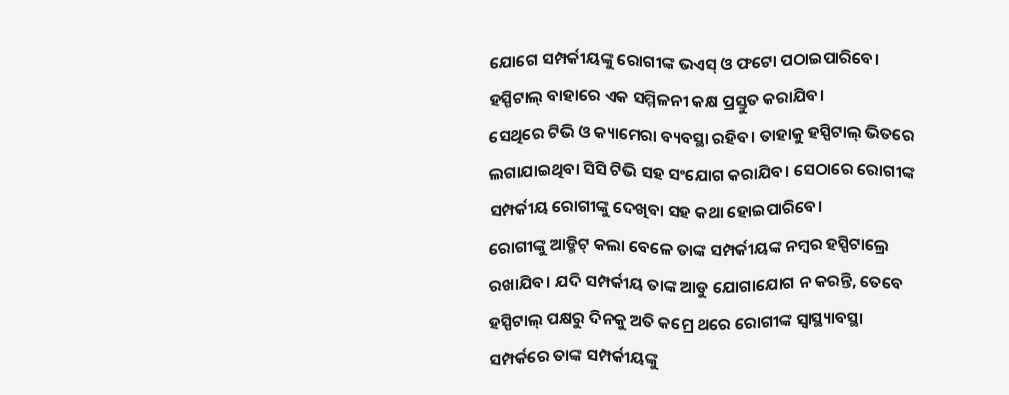ଯୋଗେ ସମ୍ପର୍କୀୟଙ୍କୁ ରୋଗୀଙ୍କ ଭଏସ୍ ଓ ଫଟୋ ପଠାଇପାରିବେ। ହସ୍ପିଟାଲ୍ ବାହାରେ ଏକ ସମ୍ମିଳନୀ କକ୍ଷ ପ୍ରସ୍ତୁତ କରାଯିବ।
ସେଥିରେ ଟିଭି ଓ କ୍ୟାମେରା ବ୍ୟବସ୍ଥା ରହିବ। ତାହାକୁ ହସ୍ପିଟାଲ୍ ଭିତରେ ଲଗାଯାଇଥିବା ସିସି ଟିଭି ସହ ସଂଯୋଗ କରାଯିବ। ସେଠାରେ ରୋଗୀଙ୍କ ସମ୍ପର୍କୀୟ ରୋଗୀଙ୍କୁ ଦେଖିବା ସହ କଥା ହୋଇପାରିବେ।
ରୋଗୀଙ୍କୁ ଆଡ୍ମିଟ୍ କଲା ବେଳେ ତାଙ୍କ ସମ୍ପର୍କୀୟଙ୍କ ନମ୍ବର ହସ୍ପିଟାଲ୍ରେ ରଖାଯିବ। ଯଦି ସମ୍ପର୍କୀୟ ତାଙ୍କ ଆଡୁ ଯୋଗାଯୋଗ ନ କରନ୍ତି, ତେବେ ହସ୍ପିଟାଲ୍ ପକ୍ଷରୁ ଦିନକୁ ଅତି କମ୍ରେ ଥରେ ରୋଗୀଙ୍କ ସ୍ବାସ୍ଥ୍ୟାବସ୍ଥା ସମ୍ପର୍କରେ ତାଙ୍କ ସମ୍ପର୍କୀୟଙ୍କୁ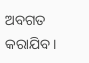ଅବଗତ କରାଯିବ।